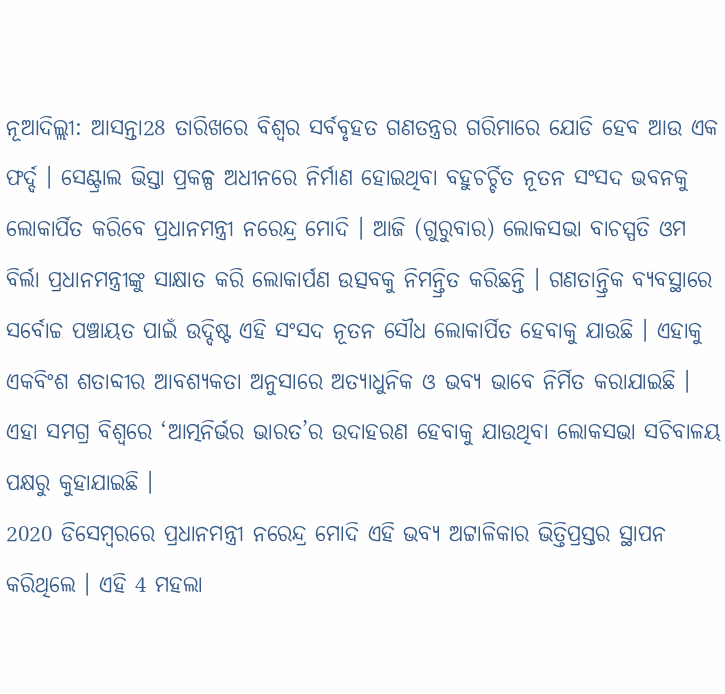ନୂଆଦିଲ୍ଲୀ: ଆସନ୍ତା28 ତାରିଖରେ ବିଶ୍ବର ସର୍ବବୃହତ ଗଣତନ୍ତ୍ରର ଗରିମାରେ ଯୋଡି ହେବ ଆଉ ଏକ ଫର୍ଦ୍ଦ । ସେଣ୍ଟ୍ରାଲ ଭିସ୍ତା ପ୍ରକଳ୍ପ ଅଧୀନରେ ନିର୍ମାଣ ହୋଇଥିବା ବହୁଚର୍ଚ୍ଚିତ ନୂତନ ସଂସଦ ଭବନକୁ ଲୋକାର୍ପିତ କରିବେ ପ୍ରଧାନମନ୍ତ୍ରୀ ନରେନ୍ଦ୍ର ମୋଦି । ଆଜି (ଗୁରୁବାର) ଲୋକସଭା ବାଚସ୍ପତି ଓମ ବିର୍ଲା ପ୍ରଧାନମନ୍ତ୍ରୀଙ୍କୁ ସାକ୍ଷାତ କରି ଲୋକାର୍ପଣ ଉତ୍ସବକୁ ନିମନ୍ତ୍ରିତ କରିଛନ୍ତି । ଗଣତାନ୍ତ୍ରିକ ବ୍ୟବସ୍ଥାରେ ସର୍ବୋଚ୍ଚ ପଞ୍ଚାୟତ ପାଇଁ ଉଦ୍ଦିଷ୍ଟ ଏହି ସଂସଦ ନୂତନ ସୌଧ ଲୋକାର୍ପିତ ହେବାକୁ ଯାଉଛି । ଏହାକୁ ଏକବିଂଶ ଶତାବ୍ଦୀର ଆବଶ୍ଯକତା ଅନୁସାରେ ଅତ୍ୟାଧୁନିକ ଓ ଭବ୍ୟ ଭାବେ ନିର୍ମିତ କରାଯାଇଛି । ଏହା ସମଗ୍ର ବିଶ୍ବରେ ‘ଆତ୍ମନିର୍ଭର ଭାରତ’ର ଉଦାହରଣ ହେବାକୁ ଯାଉଥିବା ଲୋକସଭା ସଚିବାଳୟ ପକ୍ଷରୁ କୁହାଯାଇଛି ।
2020 ଡିସେମ୍ବରରେ ପ୍ରଧାନମନ୍ତ୍ରୀ ନରେନ୍ଦ୍ର ମୋଦି ଏହି ଭବ୍ୟ ଅଟ୍ଟାଳିକାର ଭିତ୍ତିପ୍ରସ୍ତର ସ୍ଥାପନ କରିଥିଲେ । ଏହି 4 ମହଲା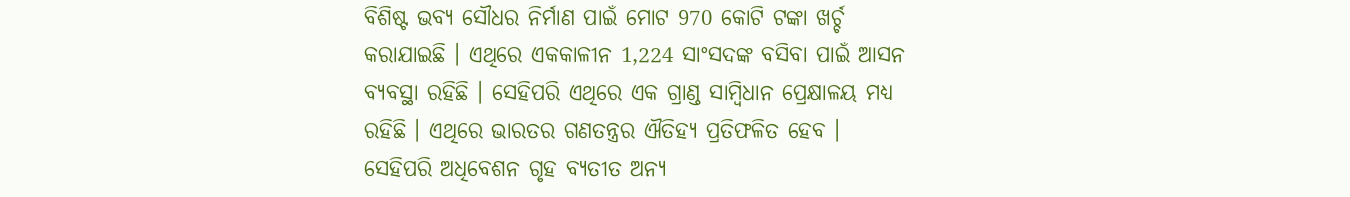ବିଶିଷ୍ଟ ଭବ୍ୟ ସୌଧର ନିର୍ମାଣ ପାଇଁ ମୋଟ 970 କୋଟି ଟଙ୍କା ଖର୍ଚ୍ଚ କରାଯାଇଛି । ଏଥିରେ ଏକକାଳୀନ 1,224 ସାଂସଦଙ୍କ ବସିବା ପାଇଁ ଆସନ ବ୍ୟବସ୍ଥା ରହିଛି । ସେହିପରି ଏଥିରେ ଏକ ଗ୍ରାଣ୍ଡ ସାମ୍ବିଧାନ ପ୍ରେକ୍ଷାଳୟ ମଧ୍ୟ ରହିଛି । ଏଥିରେ ଭାରତର ଗଣତନ୍ତ୍ରର ଐତିହ୍ୟ ପ୍ରତିଫଳିତ ହେବ । ସେହିପରି ଅଧିବେଶନ ଗୃହ ବ୍ୟତୀତ ଅନ୍ୟ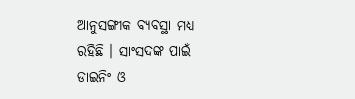ଆନୁସଙ୍ଗୀକ ବ୍ୟବସ୍ଥା ମଧ୍ୟ ରହିଛି । ସାଂସଦଙ୍କ ପାଇଁ ଡାଇନିଂ ଓ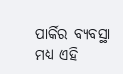ପାର୍କିର ବ୍ୟବସ୍ଥା ମଧ୍ୟ ଏହି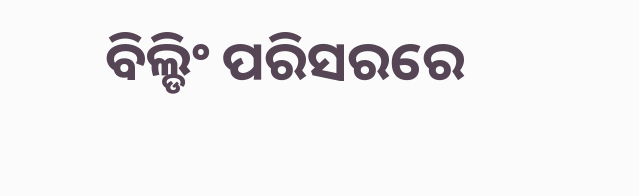ବିଲ୍ଡିଂ ପରିସରରେ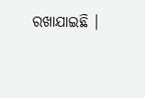ରଖାଯାଇଛି ।